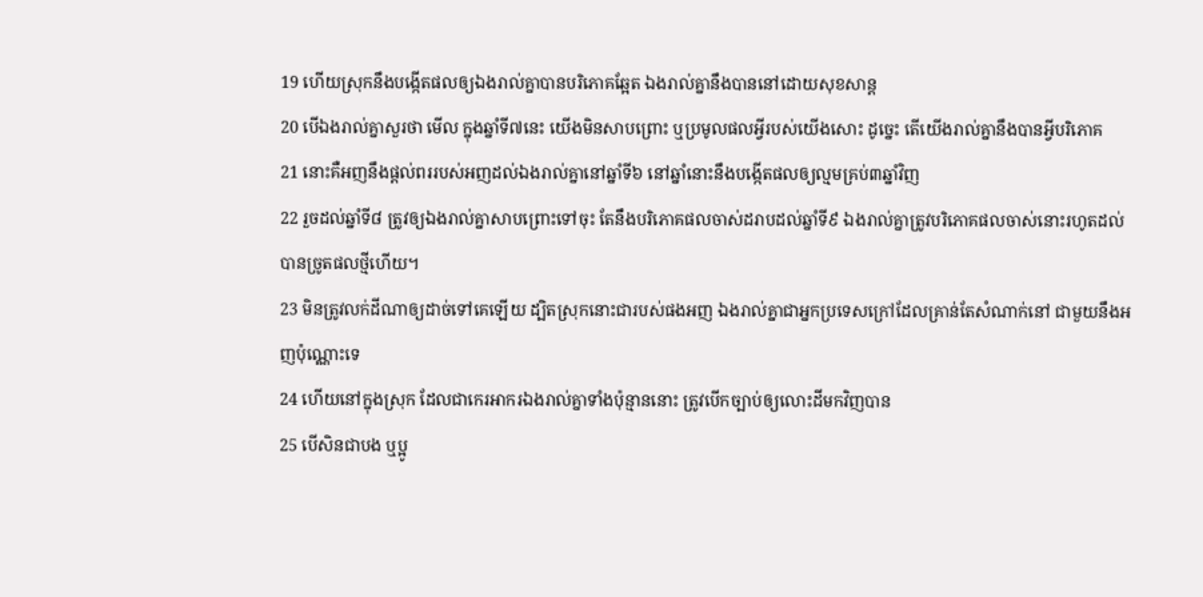19 ហើយស្រុកនឹងបង្កើតផលឲ្យឯងរាល់គ្នាបានបរិភោគឆ្អែត ឯងរាល់គ្នានឹងបាននៅដោយសុខសាន្ត
20 បើឯងរាល់គ្នាសួរថា មើល ក្នុងឆ្នាំទី៧នេះ យើងមិនសាបព្រោះ ឬប្រមូលផលអ្វីរបស់យើងសោះ ដូច្នេះ តើយើងរាល់គ្នានឹងបានអ្វីបរិភោគ
21 នោះគឺអញនឹងផ្តល់ពររបស់អញដល់ឯងរាល់គ្នានៅឆ្នាំទី៦ នៅឆ្នាំនោះនឹងបង្កើតផលឲ្យល្មមគ្រប់៣ឆ្នាំវិញ
22 រួចដល់ឆ្នាំទី៨ ត្រូវឲ្យឯងរាល់គ្នាសាបព្រោះទៅចុះ តែនឹងបរិភោគផលចាស់ដរាបដល់ឆ្នាំទី៩ ឯងរាល់គ្នាត្រូវបរិភោគផលចាស់នោះរហូតដល់បានច្រូតផលថ្មីហើយ។
23 មិនត្រូវលក់ដីណាឲ្យដាច់ទៅគេឡើយ ដ្បិតស្រុកនោះជារបស់ផងអញ ឯងរាល់គ្នាជាអ្នកប្រទេសក្រៅដែលគ្រាន់តែសំណាក់នៅ ជាមួយនឹងអញប៉ុណ្ណោះទេ
24 ហើយនៅក្នុងស្រុក ដែលជាកេរអាករឯងរាល់គ្នាទាំងប៉ុន្មាននោះ ត្រូវបើកច្បាប់ឲ្យលោះដីមកវិញបាន
25 បើសិនជាបង ឬប្អូ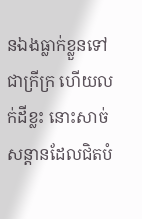នឯងធ្លាក់ខ្លួនទៅជាក្រីក្រ ហើយលក់ដីខ្លះ នោះសាច់សន្តានដែលជិតបំ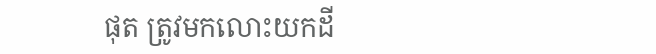ផុត ត្រូវមកលោះយកដី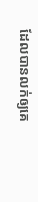ដែលបានលក់ឲ្យគេ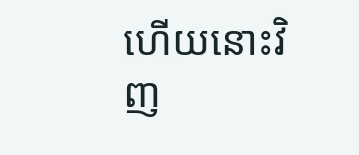ហើយនោះវិញ